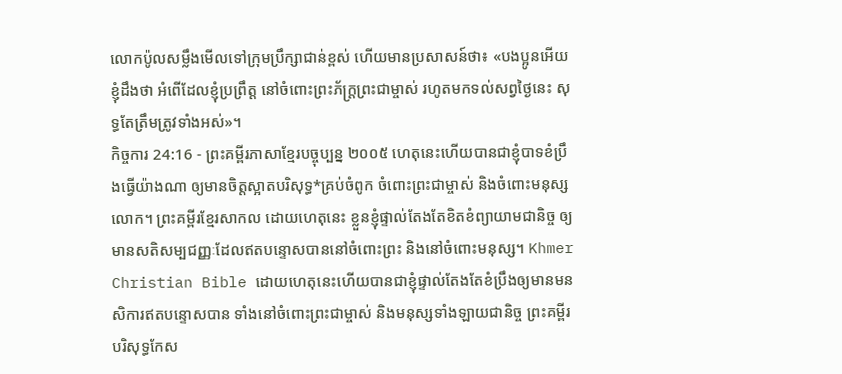លោកប៉ូលសម្លឹងមើលទៅក្រុមប្រឹក្សាជាន់ខ្ពស់ ហើយមានប្រសាសន៍ថា៖ «បងប្អូនអើយ ខ្ញុំដឹងថា អំពើដែលខ្ញុំប្រព្រឹត្ត នៅចំពោះព្រះភ័ក្ត្រព្រះជាម្ចាស់ រហូតមកទល់សព្វថ្ងៃនេះ សុទ្ធតែត្រឹមត្រូវទាំងអស់»។
កិច្ចការ 24:16 - ព្រះគម្ពីរភាសាខ្មែរបច្ចុប្បន្ន ២០០៥ ហេតុនេះហើយបានជាខ្ញុំបាទខំប្រឹងធ្វើយ៉ាងណា ឲ្យមានចិត្តស្អាតបរិសុទ្ធ*គ្រប់ចំពូក ចំពោះព្រះជាម្ចាស់ និងចំពោះមនុស្សលោក។ ព្រះគម្ពីរខ្មែរសាកល ដោយហេតុនេះ ខ្លួនខ្ញុំផ្ទាល់តែងតែខិតខំព្យាយាមជានិច្ច ឲ្យមានសតិសម្បជញ្ញៈដែលឥតបន្ទោសបាននៅចំពោះព្រះ និងនៅចំពោះមនុស្ស។ Khmer Christian Bible ដោយហេតុនេះហើយបានជាខ្ញុំផ្ទាល់តែងតែខំប្រឹងឲ្យមានមនសិការឥតបន្ទោសបាន ទាំងនៅចំពោះព្រះជាម្ចាស់ និងមនុស្សទាំងឡាយជានិច្ច ព្រះគម្ពីរបរិសុទ្ធកែស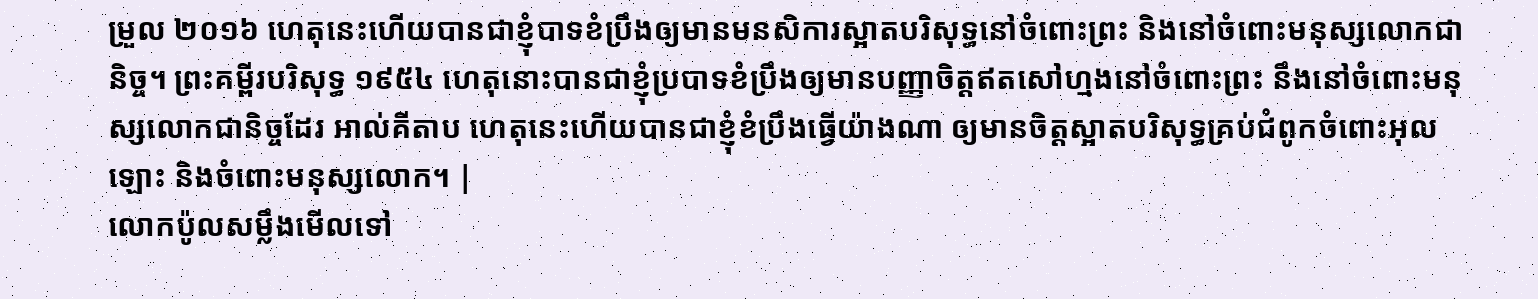ម្រួល ២០១៦ ហេតុនេះហើយបានជាខ្ញុំបាទខំប្រឹងឲ្យមានមនសិការស្អាតបរិសុទ្ធនៅចំពោះព្រះ និងនៅចំពោះមនុស្សលោកជានិច្ច។ ព្រះគម្ពីរបរិសុទ្ធ ១៩៥៤ ហេតុនោះបានជាខ្ញុំប្របាទខំប្រឹងឲ្យមានបញ្ញាចិត្តឥតសៅហ្មងនៅចំពោះព្រះ នឹងនៅចំពោះមនុស្សលោកជានិច្ចដែរ អាល់គីតាប ហេតុនេះហើយបានជាខ្ញុំខំប្រឹងធ្វើយ៉ាងណា ឲ្យមានចិត្ដស្អាតបរិសុទ្ធគ្រប់ជំពូកចំពោះអុលឡោះ និងចំពោះមនុស្សលោក។ |
លោកប៉ូលសម្លឹងមើលទៅ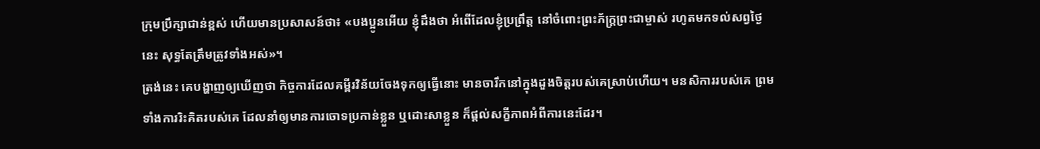ក្រុមប្រឹក្សាជាន់ខ្ពស់ ហើយមានប្រសាសន៍ថា៖ «បងប្អូនអើយ ខ្ញុំដឹងថា អំពើដែលខ្ញុំប្រព្រឹត្ត នៅចំពោះព្រះភ័ក្ត្រព្រះជាម្ចាស់ រហូតមកទល់សព្វថ្ងៃនេះ សុទ្ធតែត្រឹមត្រូវទាំងអស់»។
ត្រង់នេះ គេបង្ហាញឲ្យឃើញថា កិច្ចការដែលគម្ពីរវិន័យចែងទុកឲ្យធ្វើនោះ មានចារឹកនៅក្នុងដួងចិត្តរបស់គេស្រាប់ហើយ។ មនសិការរបស់គេ ព្រមទាំងការរិះគិតរបស់គេ ដែលនាំឲ្យមានការចោទប្រកាន់ខ្លួន ឬដោះសាខ្លួន ក៏ផ្ដល់សក្ខីភាពអំពីការនេះដែរ។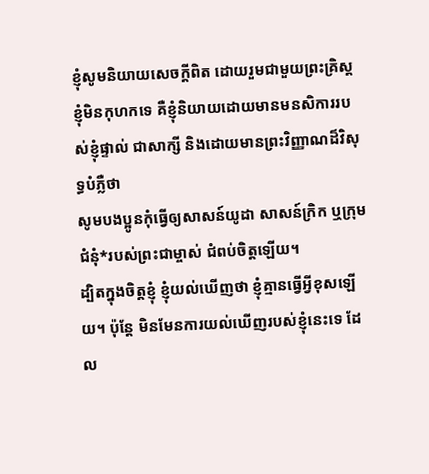ខ្ញុំសូមនិយាយសេចក្ដីពិត ដោយរួមជាមួយព្រះគ្រិស្ត ខ្ញុំមិនកុហកទេ គឺខ្ញុំនិយាយដោយមានមនសិការរបស់ខ្ញុំផ្ទាល់ ជាសាក្សី និងដោយមានព្រះវិញ្ញាណដ៏វិសុទ្ធបំភ្លឺថា
សូមបងប្អូនកុំធ្វើឲ្យសាសន៍យូដា សាសន៍ក្រិក ឬក្រុមជំនុំ*របស់ព្រះជាម្ចាស់ ជំពប់ចិត្តឡើយ។
ដ្បិតក្នុងចិត្តខ្ញុំ ខ្ញុំយល់ឃើញថា ខ្ញុំគ្មានធ្វើអ្វីខុសឡើយ។ ប៉ុន្តែ មិនមែនការយល់ឃើញរបស់ខ្ញុំនេះទេ ដែល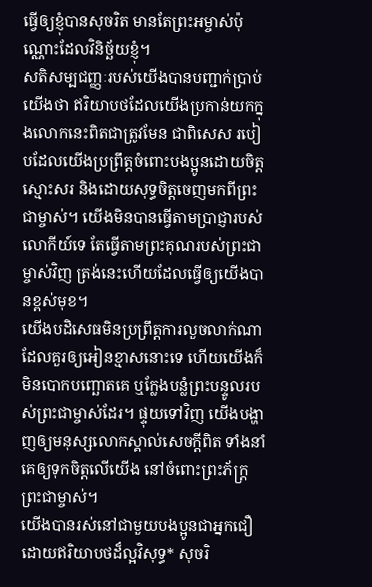ធ្វើឲ្យខ្ញុំបានសុចរិត មានតែព្រះអម្ចាស់ប៉ុណ្ណោះដែលវិនិច្ឆ័យខ្ញុំ។
សតិសម្បជញ្ញៈរបស់យើងបានបញ្ជាក់ប្រាប់យើងថា ឥរិយាបថដែលយើងប្រកាន់យកក្នុងលោកនេះពិតជាត្រូវមែន ជាពិសេស របៀបដែលយើងប្រព្រឹត្តចំពោះបងប្អូនដោយចិត្តស្មោះសរ និងដោយសុទ្ធចិត្តចេញមកពីព្រះជាម្ចាស់។ យើងមិនបានធ្វើតាមប្រាជ្ញារបស់លោកីយ៍ទេ តែធ្វើតាមព្រះគុណរបស់ព្រះជាម្ចាស់វិញ ត្រង់នេះហើយដែលធ្វើឲ្យយើងបានខ្ពស់មុខ។
យើងបដិសេធមិនប្រព្រឹត្តការលួចលាក់ណាដែលគួរឲ្យអៀនខ្មាសនោះទេ ហើយយើងក៏មិនបោកបញ្ឆោតគេ ឬក្លែងបន្លំព្រះបន្ទូលរបស់ព្រះជាម្ចាស់ដែរ។ ផ្ទុយទៅវិញ យើងបង្ហាញឲ្យមនុស្សលោកស្គាល់សេចក្ដីពិត ទាំងនាំគេឲ្យទុកចិត្តលើយើង នៅចំពោះព្រះភ័ក្ត្រព្រះជាម្ចាស់។
យើងបានរស់នៅជាមួយបងប្អូនជាអ្នកជឿ ដោយឥរិយាបថដ៏ល្អវិសុទ្ធ* សុចរិ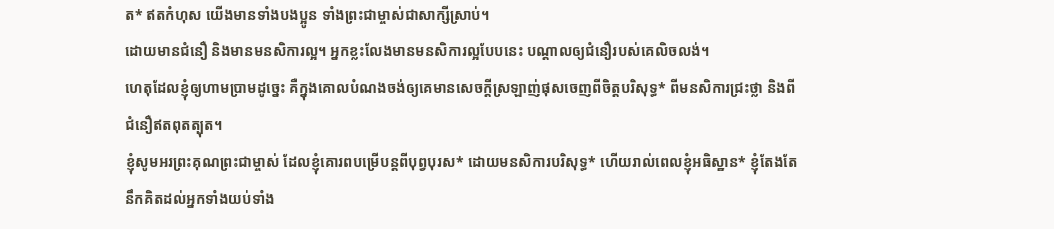ត* ឥតកំហុស យើងមានទាំងបងប្អូន ទាំងព្រះជាម្ចាស់ជាសាក្សីស្រាប់។
ដោយមានជំនឿ និងមានមនសិការល្អ។ អ្នកខ្លះលែងមានមនសិការល្អបែបនេះ បណ្ដាលឲ្យជំនឿរបស់គេលិចលង់។
ហេតុដែលខ្ញុំឲ្យហាមប្រាមដូច្នេះ គឺក្នុងគោលបំណងចង់ឲ្យគេមានសេចក្ដីស្រឡាញ់ផុសចេញពីចិត្តបរិសុទ្ធ* ពីមនសិការជ្រះថ្លា និងពីជំនឿឥតពុតត្បុត។
ខ្ញុំសូមអរព្រះគុណព្រះជាម្ចាស់ ដែលខ្ញុំគោរពបម្រើបន្ដពីបុព្វបុរស* ដោយមនសិការបរិសុទ្ធ* ហើយរាល់ពេលខ្ញុំអធិស្ឋាន* ខ្ញុំតែងតែនឹកគិតដល់អ្នកទាំងយប់ទាំង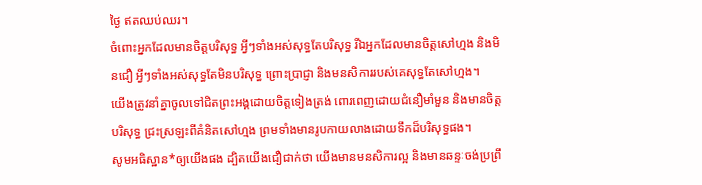ថ្ងៃ ឥតឈប់ឈរ។
ចំពោះអ្នកដែលមានចិត្តបរិសុទ្ធ អ្វីៗទាំងអស់សុទ្ធតែបរិសុទ្ធ រីឯអ្នកដែលមានចិត្តសៅហ្មង និងមិនជឿ អ្វីៗទាំងអស់សុទ្ធតែមិនបរិសុទ្ធ ព្រោះប្រាជ្ញា និងមនសិការរបស់គេសុទ្ធតែសៅហ្មង។
យើងត្រូវនាំគ្នាចូលទៅជិតព្រះអង្គដោយចិត្តទៀងត្រង់ ពោរពេញដោយជំនឿមាំមួន និងមានចិត្តបរិសុទ្ធ ជ្រះស្រឡះពីគំនិតសៅហ្មង ព្រមទាំងមានរូបកាយលាងដោយទឹកដ៏បរិសុទ្ធផង។
សូមអធិស្ឋាន*ឲ្យយើងផង ដ្បិតយើងជឿជាក់ថា យើងមានមនសិការល្អ និងមានឆន្ទៈចង់ប្រព្រឹ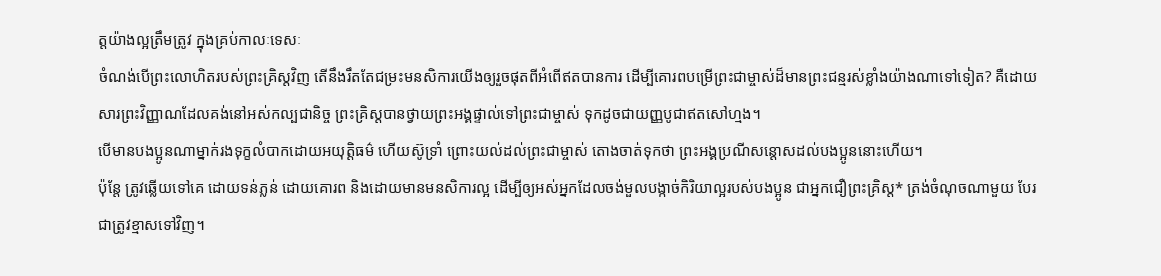ត្តយ៉ាងល្អត្រឹមត្រូវ ក្នុងគ្រប់កាលៈទេសៈ
ចំណង់បើព្រះលោហិតរបស់ព្រះគ្រិស្តវិញ តើនឹងរឹតតែជម្រះមនសិការយើងឲ្យរួចផុតពីអំពើឥតបានការ ដើម្បីគោរពបម្រើព្រះជាម្ចាស់ដ៏មានព្រះជន្មរស់ខ្លាំងយ៉ាងណាទៅទៀត? គឺដោយសារព្រះវិញ្ញាណដែលគង់នៅអស់កល្បជានិច្ច ព្រះគ្រិស្តបានថ្វាយព្រះអង្គផ្ទាល់ទៅព្រះជាម្ចាស់ ទុកដូចជាយញ្ញបូជាឥតសៅហ្មង។
បើមានបងប្អូនណាម្នាក់រងទុក្ខលំបាកដោយអយុត្ដិធម៌ ហើយស៊ូទ្រាំ ព្រោះយល់ដល់ព្រះជាម្ចាស់ តោងចាត់ទុកថា ព្រះអង្គប្រណីសន្ដោសដល់បងប្អូននោះហើយ។
ប៉ុន្តែ ត្រូវឆ្លើយទៅគេ ដោយទន់ភ្លន់ ដោយគោរព និងដោយមានមនសិការល្អ ដើម្បីឲ្យអស់អ្នកដែលចង់មួលបង្កាច់កិរិយាល្អរបស់បងប្អូន ជាអ្នកជឿព្រះគ្រិស្ត* ត្រង់ចំណុចណាមួយ បែរជាត្រូវខ្មាសទៅវិញ។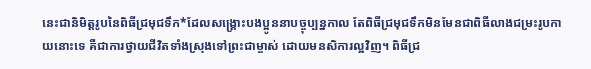នេះជានិមិត្តរូបនៃពិធីជ្រមុជទឹក*ដែលសង្គ្រោះបងប្អូននាបច្ចុប្បន្នកាល តែពិធីជ្រមុជទឹកមិនមែនជាពិធីលាងជម្រះរូបកាយនោះទេ គឺជាការថ្វាយជីវិតទាំងស្រុងទៅព្រះជាម្ចាស់ ដោយមនសិការល្អវិញ។ ពិធីជ្រ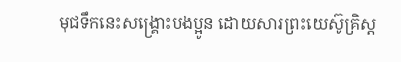មុជទឹកនេះសង្គ្រោះបងប្អូន ដោយសារព្រះយេស៊ូគ្រិស្ត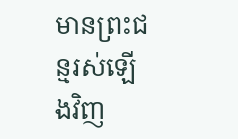មានព្រះជន្មរស់ឡើងវិញ